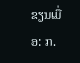ຂຽນເມື່ອ: ກ.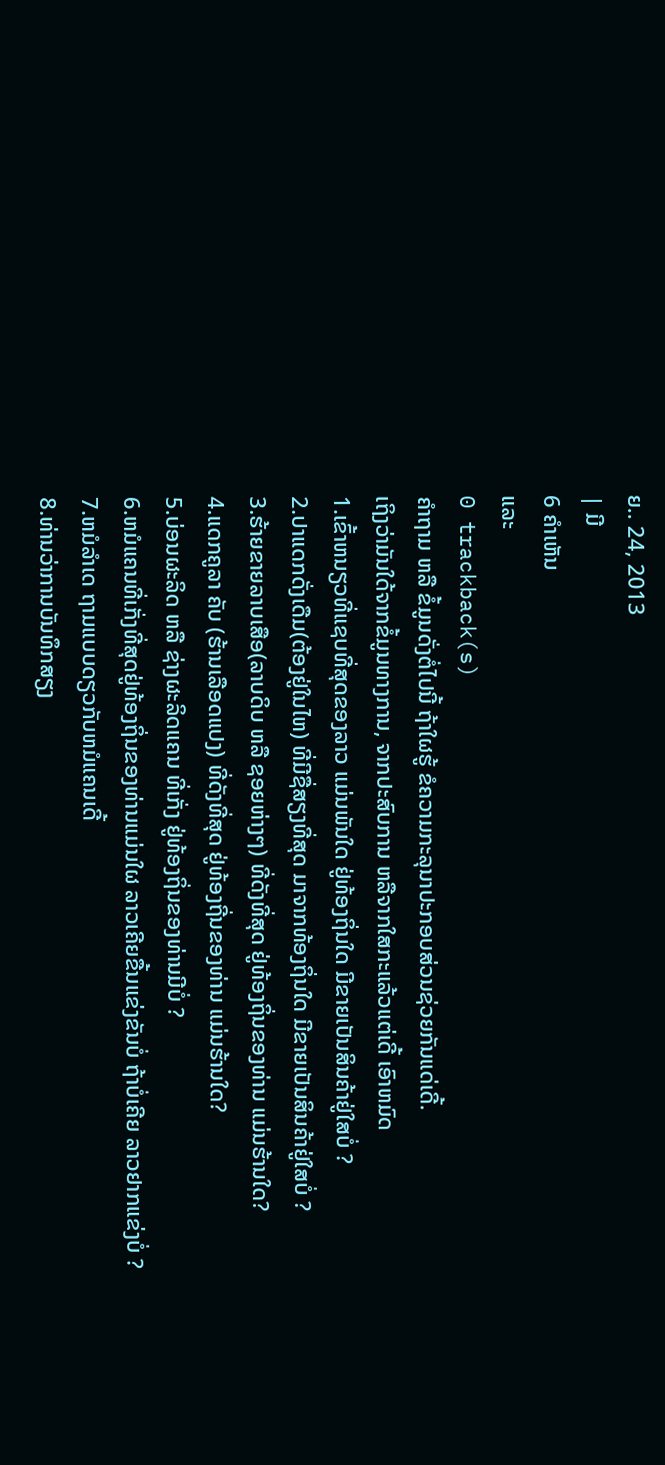ຍ.. 24, 2013
| ມີ
6 ຄຳເຫັນ
ແລະ
0 trackback(s)
ຄຳຖາມ ຫລື ຂໍ້ມູນດັ່ງຕໍ່ໄປນີ້ ຖ້າໃຜຮູ້ ຂໍຄວາມກະລຸນາປະກອບສ່ວນຊ່ວຍກັນແດ່ເດີ້.
ເຖິງວ່າມັນໃດ້ຈາກຂໍ້ມູນທາງການ, ຈາກປະສົບການ ຫລືຈາກໃສກະແລ້ວແຕ່ເດີ້ ເອົາຫມົດ
1.ເຂົ້າຫນຽວທີ່ແຊບທີ່ສຸດຂອງລາວ ແມ່ນພັນໃດ ຢູ່ທ້ອງຖິ່ນໃດ ມີຂາຍເປັນສິນຄ້າຢູ່ໃສບໍ່ ?
2.ປາແດກດັ່ງເດືມ(ຕ້ອງຢູ່ໃນໄຫ) ທີ່ມີຊື່ສຽງທີ່ສຸດ ມາຈາກທ້ອງຖິ່ນໃດ ມີຂາຍເປັນສິນຄ້າຢູ່ໃສບໍ່ ?
3.ຮ້າຍຂາຍລາບເສືອ(ລາບດິບ ຫລື ຊອຍຫ່າງໆ) ທີ່ດັງທີ່ສຸດ ຢູ່ທ້ອງຖິ່ນຂອງທ່ານ ແມ່ນຮ້ານໃດ?
4.ແດກຄູລາ ຄັບ (ຮ້ານເລືອດແປງ) ທີ່ດັງທີ່ສຸດ ຢູ່ທ້ອງຖີ່ນຂອງທ່ານ ແມ່ນຮ້ານໃດ?
5.ບ່ອນຜະລິດ ຫລື ຊ່າງຜະລິດແຄນ ທີ່ເກັ່ງ ຢູ່ທ້ອງຖິ່ນຂອງທ່ານມີບໍ່ ?
6.ຫມໍແຄນທີ່ເກັ່ງທີ່ສຸດຢູ່ທ້ອງຖິ່ນຂອງທ່ານແມ່ນໃຜ ລາວເຄີຍຂື້ນແຂ່ງຂັນບໍ່ ຖ້າບໍ່ເຄີຍ ລາວຢາກແຂ່ງບໍ່ ?
7.ຫມໍລຳເດ ຖາມແບບດຽວກັບຫມໍແຄນເດີ້
8.ທ່ານວ່າການບັນທຶກສຽງ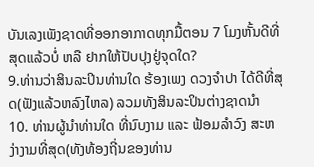ບັນເລງເພັງຊາດທີ່ອອກອາກາດທຸກມື້ຕອນ 7 ໂມງຫັ້ນດີທີ່ສຸດແລ້ວບໍ່ ຫລື ຢາກໃຫ້ປັບປຸງຢູ່ຈຸດໃດ?
9.ທ່ານວ່າສິນລະປິນທ່ານໃດ ຮ້ອງເພງ ດວງຈຳປາ ໄດ້ດີທີ່ສຸດ(ຟັງແລ້ວຫລົງໄຫລ) ລວມທັງສິນລະປິນຕ່າງຊາດນຳ
10. ທ່ານຜູ້ນຳທ່ານໃດ ທີ່ນົບງາມ ແລະ ຟ້ອມລຳວົງ ສະຫງ່າງາມທີ່ສຸດ(ທັງທ້ອງຖີ່ນຂອງທ່ານ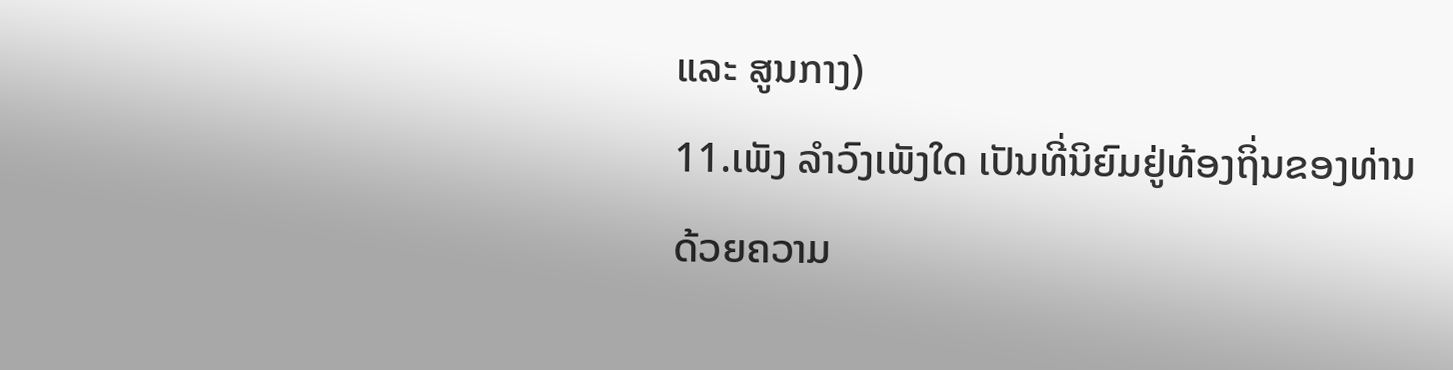ແລະ ສູນກາງ)
11.ເພັງ ລຳວົງເພັງໃດ ເປັນທີ່ນິຍົມຢູ່ທ້ອງຖິ່ນຂອງທ່ານ
ດ້ວຍຄວາມ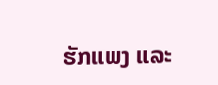ຮັກແພງ ແລະ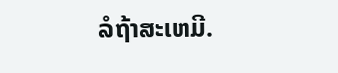ລໍຖ້າສະເຫມີ.